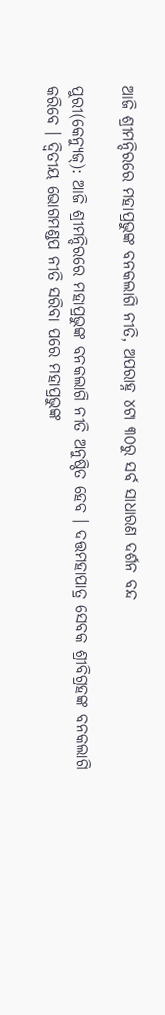ଆଜି ଶ୍ରୀମନ୍ଦିରରେ ମହାପ୍ରଭୁଙ୍କ ବନକଲାଗି ନୀତି, ଅପରାହ୍ନ ୪ଟା ୩୦ରୁ ସର୍ବ ସାଧାରଣ ଦର୍ଶନ ବନ୍ଦ

ପୁରୀ(କେନ୍ଯୁଜ୍): ଆଜି ଶ୍ରୀମନ୍ଦିରରେ ମହାପ୍ରଭୁଙ୍କ ବନକଲାଗି ନୀତି ଅନୁଷ୍ଠିତ ହେବ । ଦତ୍ତମହାପାତ୍ର ସେବକ ଶ୍ରୀବିଗ୍ରହଙ୍କ ବନକଲାଗି କରିବେ । ଦ୍ୱିତୀୟ ଭୋଗମଣ୍ଡପ ନୀତି ସରିବା ପରେ ମହାପ୍ରଭୁଙ୍କ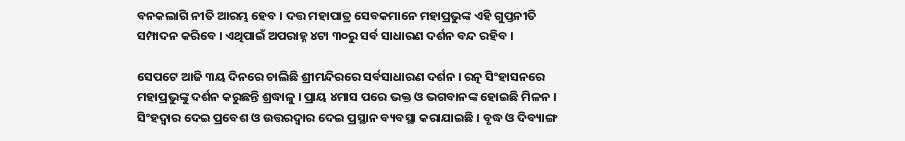ବନକଲାଗି ନୀତି ଆରମ୍ଭ ହେବ । ଦତ୍ତ ମହାପାତ୍ର ସେବକମାନେ ମହାପ୍ରଭୁଙ୍କ ଏହି ଗୁପ୍ତନୀତି ସମ୍ପାଦନ କରିବେ । ଏଥିପାଇଁ ଅପରାହ୍ନ ୪ଟା ୩୦ରୁ ସର୍ବ ସାଧାରଣ ଦର୍ଶନ ବନ୍ଦ ରହିବ ।

ସେପଟେ ଆଜି ୩ୟ ଦିନରେ ଚାଲିଛି ଶ୍ରୀମନ୍ଦିରରେ ସର୍ବସାଧାରଣ ଦର୍ଶନ । ରତ୍ନ ସିଂହାସନରେ ମହାପ୍ରଭୁଙ୍କୁ ଦର୍ଶନ କରୁଛନ୍ତି ଶ୍ରଦ୍ଧାଳୁ । ପ୍ରାୟ ୪ମାସ ପରେ ଭକ୍ତ ଓ ଭଗବାନଙ୍କ ହୋଇଛି ମିଳନ । ସିଂହଦ୍ୱାର ଦେଇ ପ୍ରବେଶ ଓ ଉତ୍ତରଦ୍ୱାର ଦେଇ ପ୍ରସ୍ଥାନ ବ୍ୟବସ୍ଥା କରାଯାଇଛି । ବୃଦ୍ଧ ଓ ଦିବ୍ୟାଙ୍ଗ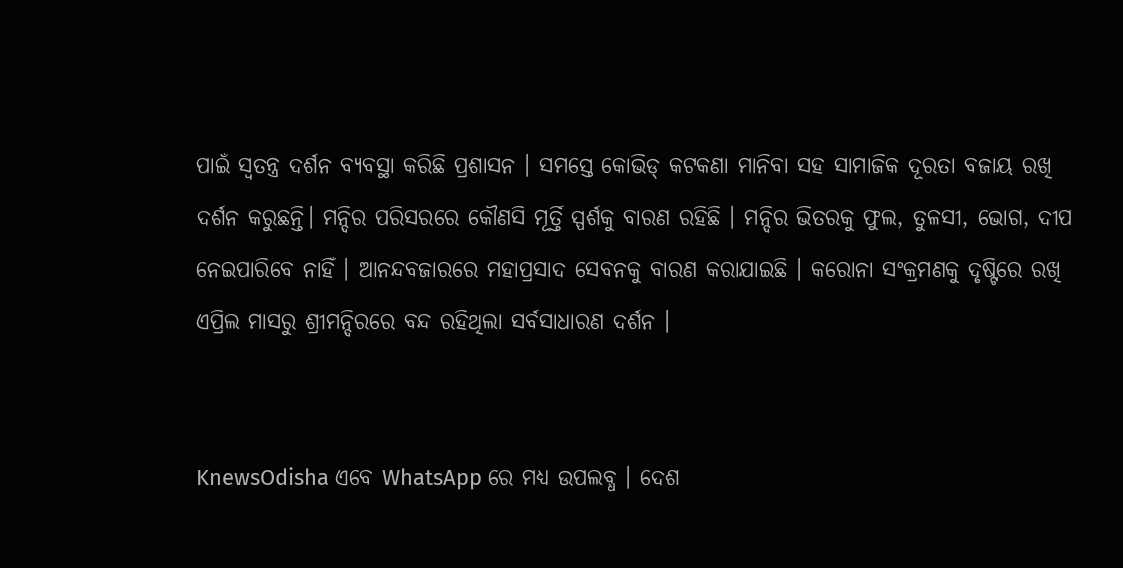ପାଇଁ ସ୍ୱତନ୍ତ୍ର ଦର୍ଶନ ବ୍ୟବସ୍ଥା କରିଛି ପ୍ରଶାସନ । ସମସ୍ତେ କୋଭିଡ୍‌ କଟକଣା ମାନିବା ସହ ସାମାଜିକ ଦୂରତା ବଜାୟ ରଖି ଦର୍ଶନ କରୁଛନ୍ତି। ମନ୍ଦିର ପରିସରରେ କୌଣସି ମୂର୍ତ୍ତି ସ୍ପର୍ଶକୁ ବାରଣ ରହିଛି । ମନ୍ଦିର ଭିତରକୁ ଫୁଲ, ତୁଳସୀ, ଭୋଗ, ଦୀପ ନେଇପାରିବେ ନାହିଁ । ଆନନ୍ଦବଜାରରେ ମହାପ୍ରସାଦ ସେବନକୁ ବାରଣ କରାଯାଇଛି । କରୋନା ସଂକ୍ରମଣକୁ ଦୃଷ୍ଟିରେ ରଖି ଏପ୍ରିଲ ମାସରୁ ଶ୍ରୀମନ୍ଦିରରେ ବନ୍ଦ ରହିଥିଲା ସର୍ବସାଧାରଣ ଦର୍ଶନ ।


KnewsOdisha ଏବେ WhatsApp ରେ ମଧ୍ୟ ଉପଲବ୍ଧ । ଦେଶ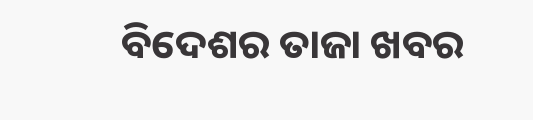ବିଦେଶର ତାଜା ଖବର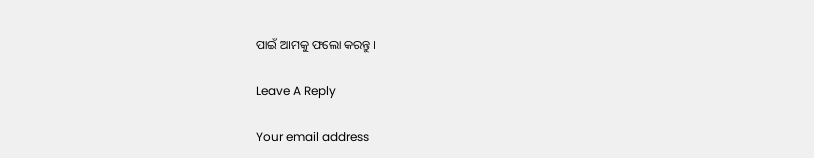ପାଇଁ ଆମକୁ ଫଲୋ କରନ୍ତୁ ।

Leave A Reply

Your email address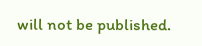will not be published.